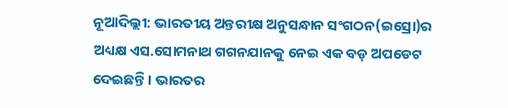ନୂଆଦିଲ୍ଲୀ: ଭାରତୀୟ ଅନ୍ତରୀକ୍ଷ ଅନୁସନ୍ଧାନ ସଂଗଠନ(ଇସ୍ରୋ)ର ଅଧ୍ୟକ୍ଷ ଏସ.ସୋମନାଥ ଗଗନଯାନକୁ ନେଇ ଏକ ବଡ଼ ଅପଡେଟ ଦେଇଛନ୍ତି । ଭାରତର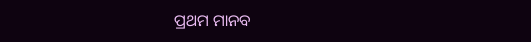ପ୍ରଥମ ମାନବ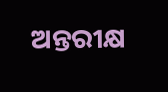ଅନ୍ତରୀକ୍ଷ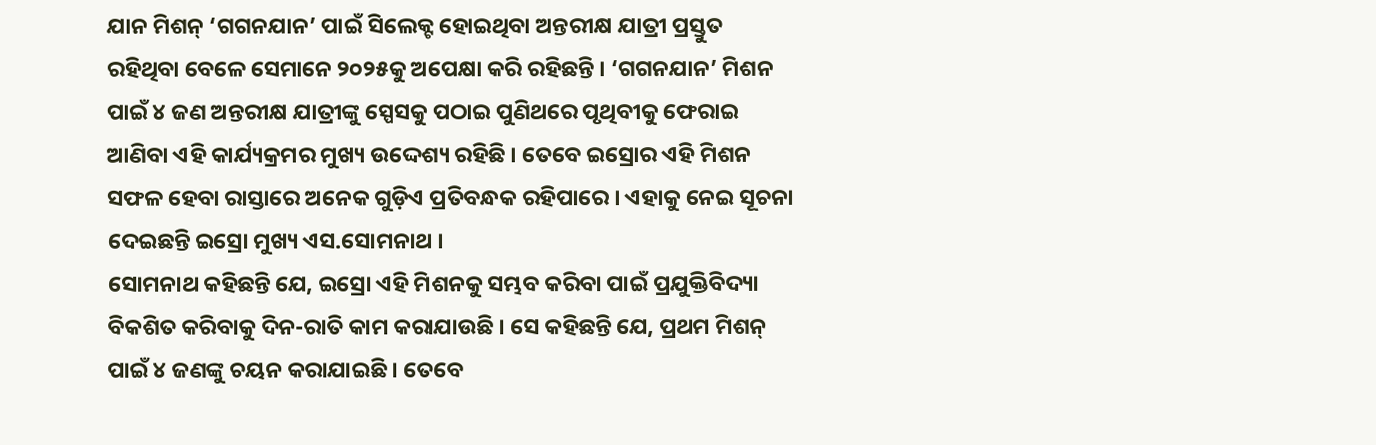ଯାନ ମିଶନ୍ ‘ଗଗନଯାନ’ ପାଇଁ ସିଲେକ୍ଟ ହୋଇଥିବା ଅନ୍ତରୀକ୍ଷ ଯାତ୍ରୀ ପ୍ରସ୍ତୁତ ରହିଥିବା ବେଳେ ସେମାନେ ୨୦୨୫କୁ ଅପେକ୍ଷା କରି ରହିଛନ୍ତି । ‘ଗଗନଯାନ’ ମିଶନ ପାଇଁ ୪ ଜଣ ଅନ୍ତରୀକ୍ଷ ଯାତ୍ରୀଙ୍କୁ ସ୍ପେସକୁ ପଠାଇ ପୁଣିଥରେ ପୃଥିବୀକୁ ଫେରାଇ ଆଣିବା ଏହି କାର୍ଯ୍ୟକ୍ରମର ମୁଖ୍ୟ ଉଦ୍ଦେଶ୍ୟ ରହିଛି । ତେବେ ଇସ୍ରୋର ଏହି ମିଶନ ସଫଳ ହେବା ରାସ୍ତାରେ ଅନେକ ଗୁଡ଼ିଏ ପ୍ରତିବନ୍ଧକ ରହିପାରେ । ଏହାକୁ ନେଇ ସୂଚନା ଦେଇଛନ୍ତି ଇସ୍ରୋ ମୁଖ୍ୟ ଏସ.ସୋମନାଥ ।
ସୋମନାଥ କହିଛନ୍ତି ଯେ, ଇସ୍ରୋ ଏହି ମିଶନକୁ ସମ୍ଭବ କରିବା ପାଇଁ ପ୍ରଯୁକ୍ତିବିଦ୍ୟା ବିକଶିତ କରିବାକୁ ଦିନ-ରାତି କାମ କରାଯାଉଛି । ସେ କହିଛନ୍ତି ଯେ, ପ୍ରଥମ ମିଶନ୍ ପାଇଁ ୪ ଜଣଙ୍କୁ ଚୟନ କରାଯାଇଛି । ତେବେ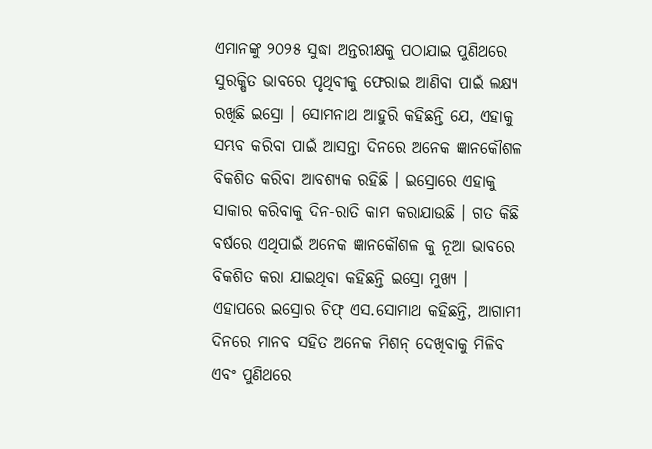ଏମାନଙ୍କୁ ୨୦୨୫ ସୁଦ୍ଧା ଅନ୍ତରୀକ୍ଷକୁ ପଠାଯାଇ ପୁଣିଥରେ ସୁରକ୍ଷିତ ଭାବରେ ପୃଥିବୀକୁ ଫେରାଇ ଆଣିବା ପାଇଁ ଲକ୍ଷ୍ୟ ରଖିଛି ଇସ୍ରୋ । ସୋମନାଥ ଆହୁରି କହିଛନ୍ତି ଯେ, ଏହାକୁ ସମ୍ଭବ କରିବା ପାଇଁ ଆସନ୍ତା ଦିନରେ ଅନେକ ଜ୍ଞାନକୌଶଳ ବିକଶିତ କରିବା ଆବଶ୍ୟକ ରହିଛି । ଇସ୍ରୋରେ ଏହାକୁ ସାକାର କରିବାକୁ ଦିନ-ରାତି କାମ କରାଯାଉଛି । ଗତ କିଛି ବର୍ଷରେ ଏଥିପାଇଁ ଅନେକ ଜ୍ଞାନକୌଶଳ କୁ ନୂଆ ଭାବରେ ବିକଶିତ କରା ଯାଇଥିବା କହିଛନ୍ତି ଇସ୍ରୋ ମୁଖ୍ୟ ।
ଏହାପରେ ଇସ୍ରୋର ଚିଫ୍ ଏସ.ସୋମାଥ କହିଛନ୍ତି, ଆଗାମୀ ଦିନରେ ମାନବ ସହିତ ଅନେକ ମିଶନ୍ ଦେଖିବାକୁ ମିଳିବ ଏବଂ ପୁଣିଥରେ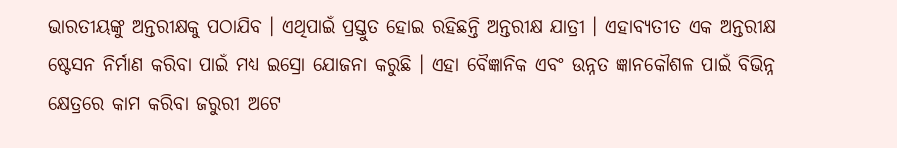ଭାରତୀୟଙ୍କୁ ଅନ୍ତରୀକ୍ଷକୁ ପଠାଯିବ । ଏଥିପାଇଁ ପ୍ରସ୍ତୁତ ହୋଇ ରହିଛନ୍ତି ଅନ୍ତରୀକ୍ଷ ଯାତ୍ରୀ । ଏହାବ୍ୟତୀତ ଏକ ଅନ୍ତରୀକ୍ଷ ଷ୍ଟେସନ ନିର୍ମାଣ କରିବା ପାଇଁ ମଧ୍ୟ ଇସ୍ରୋ ଯୋଜନା କରୁଛି । ଏହା ବୈଜ୍ଞାନିକ ଏବଂ ଉନ୍ନତ ଜ୍ଞାନକୌଶଳ ପାଇଁ ବିଭିନ୍ନ କ୍ଷେତ୍ରରେ କାମ କରିବା ଜରୁରୀ ଅଟେ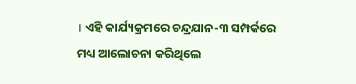। ଏହି କାର୍ଯ୍ୟକ୍ରମରେ ଚନ୍ଦ୍ରଯାନ-୩ ସମ୍ପର୍କରେ ମଧ୍ୟ ଆଲୋଚନା କରିଥିଲେ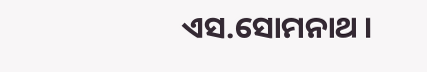ଏସ.ସୋମନାଥ ।